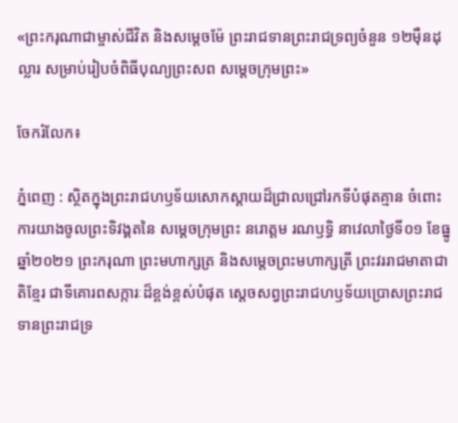«ព្រះករុណាជាម្ចាស់ជីវិត និងសម្តេចម៉ែ ព្រះរាជទានព្រះរាជទ្រព្យចំនួន ១២មុឺនដុល្លារ សម្រាប់រៀបចំពិធីបុណ្យព្រះសព សម្តេចក្រុមព្រះ»

ចែករំលែក៖

ភ្នំពេញ : ស្ថិតក្នុងព្រះរាជហឫទ័យសោកស្តាយដ៏ជ្រាលជ្រៅរកទីបំផុតគ្មាន ចំពោះការយាងចូលព្រះទិវង្គតនៃ សម្តេចក្រុមព្រះ នរោត្តម រណឫទ្ធិ នាវេលាថ្ងៃទី០១ ខែធ្នូ ឆ្នាំ២០២១ ព្រះករុណា ព្រះមហាក្សត្រ និងសម្តេចព្រះមហាក្សត្រី ព្រះវររាជមាតាជាតិខ្មែរ ជាទីគោរពសក្ការៈដ៏ខ្ពង់ខ្ពស់បំផុត ស្តេចសព្វព្រះរាជហឫទ័យប្រោសព្រះរាជទានព្រះរាជទ្រ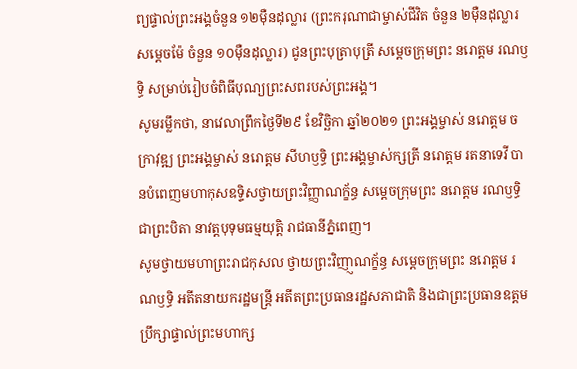ព្យផ្ទាល់ព្រះអង្គចំនួន ១២មុឺនដុល្លារ (ព្រះករុណាជាម្ចាស់ជីវិត ចំនួន ២មុឺនដុល្លារ សម្តេចម៉ែ ចំនួន ១០មុឺនដុល្លារ) ជូនព្រះបុត្រាបុត្រី សម្តេចក្រុមព្រះ នរោត្តម រណឫទ្ធិ សម្រាប់រៀបចំពិធីបុណ្យព្រះសពរបស់ព្រះអង្គ។
សូមរម្លឹកថា, នាវេលាព្រឹកថ្ងៃទី២៩ ខែវិចិ្ឆកា ឆ្នាំ២០២១ ព្រះអង្គម្ចាស់ នរោត្តម ចក្រាវុឌ្ឍ ព្រះអង្គម្ចាស់ នរោត្តម សីហឫទ្ធិ ព្រះអង្គម្ចាស់ក្សត្រី នរោត្តម រតនាទេវី បានបំពេញមហាកុសឧទ្ទិសថ្វាយព្រះវិញ្ញាណក្ខ័ន្ធ សម្តេចក្រុមព្រះ នរោត្តម រណឫទ្ធិ ជាព្រះបិតា នាវត្តបុទុមធម្មយុត្តិ រាជធានីភ្នំពេញ។
សូមថ្វាយមហាព្រះរាជកុសល ថ្វាយព្រះវិញា្ញណក្ខ័ន្ធ សម្តេចក្រុមព្រះ នរោត្តម រណឫទ្ធិ អតីតនាយករដ្ឋមន្រ្តី អតីតព្រះប្រធានរដ្ឋសភាជាតិ និងជាព្រះប្រធានឧត្តមប្រឹក្សាផ្ទាល់ព្រះមហាក្ស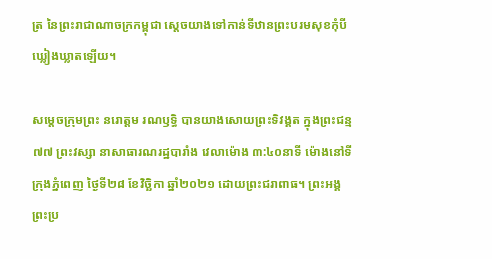ត្រ នៃព្រះរាជាណាចក្រកម្ពុជា ស្តេចយាងទៅកាន់ទីឋានព្រះបរមសុខកុំបីឃ្លៀងឃ្លាតឡើយ។

សម្តេចក្រុមព្រះ នរោត្តម រណឫទ្ធិ បានយាងសោយព្រះទិវង្គត ក្នុងព្រះជន្ម ៧៧ ព្រះវស្សា នាសាធារណរដ្ឋបារាំង វេលាម៉ោង ៣:៤០នាទី ម៉ោងនៅទីក្រុងភ្នំពេញ ថ្ងៃទី២៨ ខែវិច្ឆិកា ឆ្នាំ២០២១ ដោយព្រះជរាពាធ។ ព្រះអង្គ ព្រះប្រ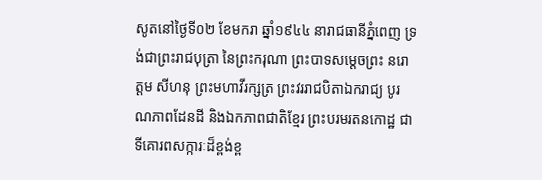សូតនៅថ្ងៃទី០២ ខែមករា ឆ្នាំ១៩៤៤ នារាជធានីភ្នំពេញ ទ្រង់ជាព្រះរាជបុត្រា នៃព្រះករុណា ព្រះបាទសម្តេចព្រះ នរោត្តម សីហនុ ព្រះមហាវីរក្សត្រ ព្រះវររាជបិតាឯករាជ្យ បូរណភាពដែនដី និងឯកភាពជាតិខ្មែរ ព្រះបរមរតនកោដ្ឋ ជាទីគោរពសក្ការៈដ៏ខ្ពង់ខ្ព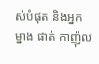ស់បំផុត និងអ្នកម្នាង ផាត់ កាញ៉ុល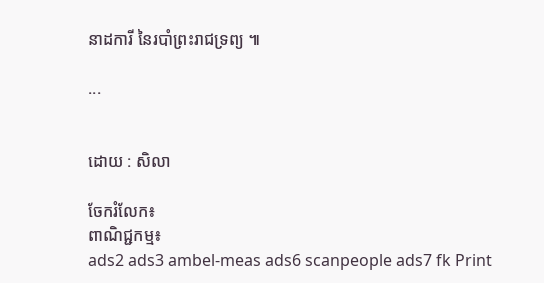នាដការី នៃរបាំព្រះរាជទ្រព្យ ៕

...


ដោយ : សិលា

ចែករំលែក៖
ពាណិជ្ជកម្ម៖
ads2 ads3 ambel-meas ads6 scanpeople ads7 fk Print